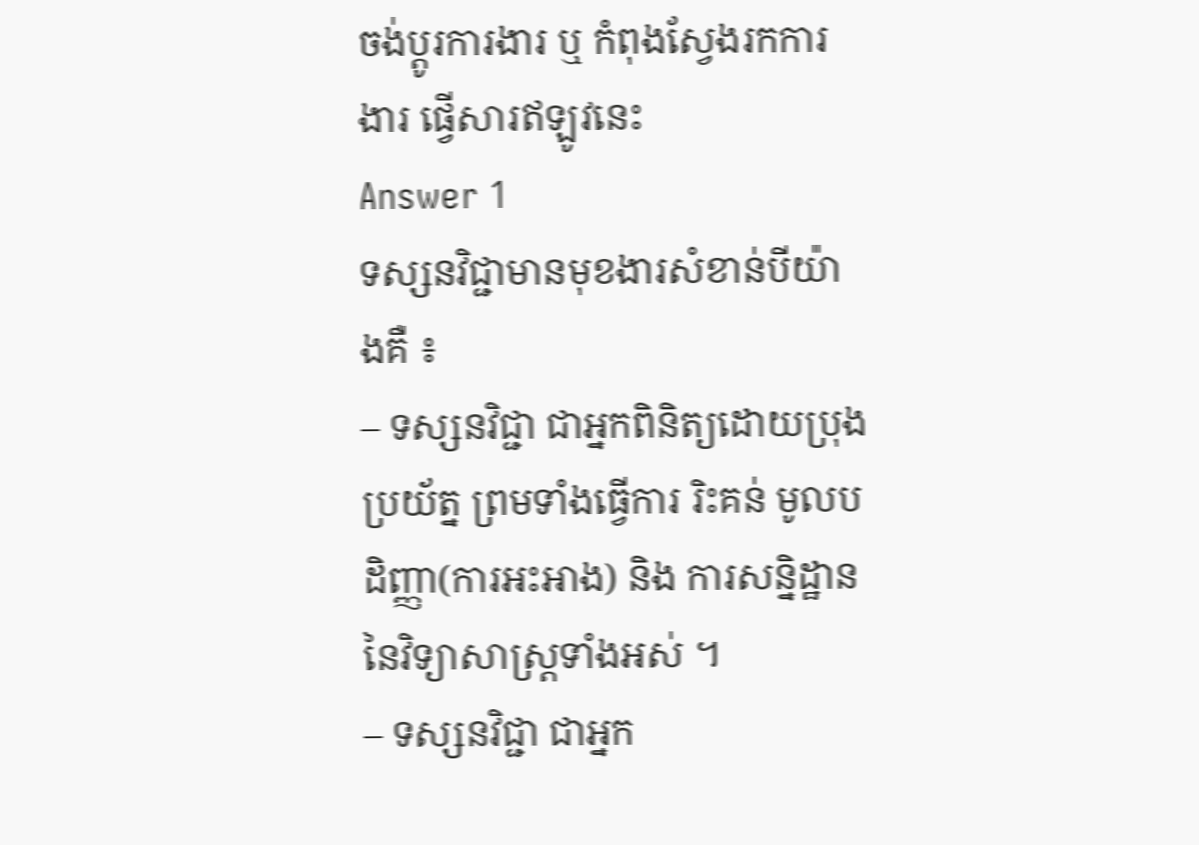ចង់ប្តូរការងារ ឬ កំពុងស្វែងរកការងារ ផ្វើសារឥឡូវនេះ
Answer 1
ទស្សនវិជ្ជាមានមុខងារសំខាន់បីយ៉ាងគឺ ៖
– ទស្សនវិជ្ជា ជាអ្នកពិនិត្យដោយប្រុងប្រយ័ត្ន ព្រមទាំងធ្វើការ រិះគន់ មូលបដិញ្ញា(ការអះអាង) និង ការសន្និដ្ឋាននៃវិទ្យាសាស្រ្តទាំងអស់ ។
– ទស្សនវិជ្ជា ជាអ្នក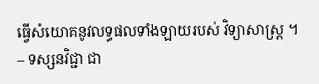ធ្វើសំយោគនូវលទ្ធផលទាំងឡាយរបស់ វិទ្យាសាស្ត្រ ។
– ទស្សនវិជ្ជា ជា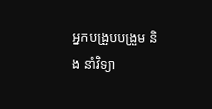អ្នកបង្រួបបង្រួម និង នាំវិទ្យា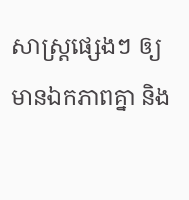សាស្ត្រផ្សេងៗ ឲ្យមានឯកភាពគ្នា និង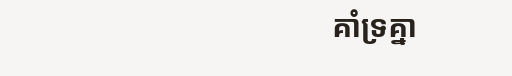គាំទ្រគ្នា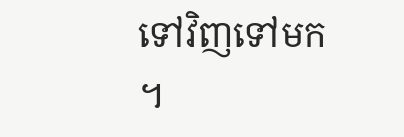ទៅវិញទៅមក ។